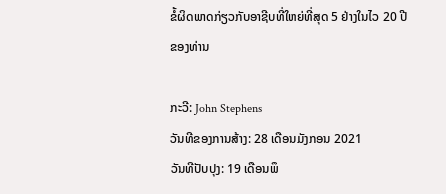ຂໍ້ຜິດພາດກ່ຽວກັບອາຊີບທີ່ໃຫຍ່ທີ່ສຸດ 5 ຢ່າງໃນໄວ 20 ປີຂອງທ່ານ

ກະວີ: John Stephens
ວັນທີຂອງການສ້າງ: 28 ເດືອນມັງກອນ 2021
ວັນທີປັບປຸງ: 19 ເດືອນພຶ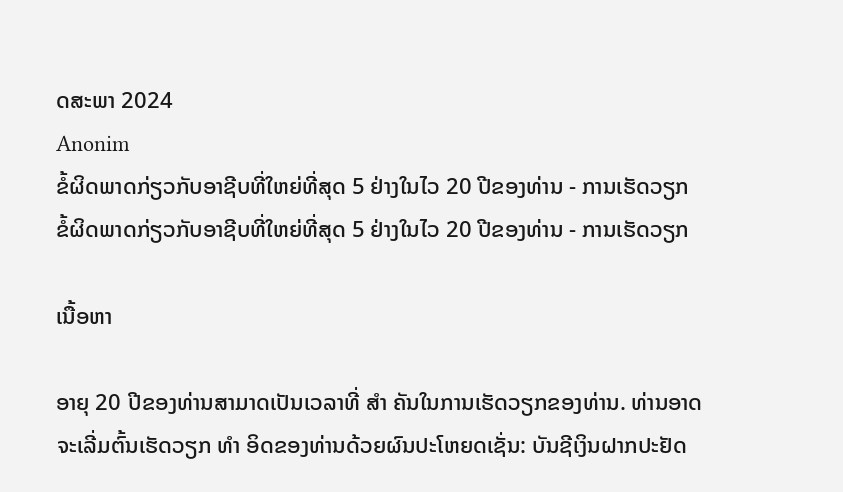ດສະພາ 2024
Anonim
ຂໍ້ຜິດພາດກ່ຽວກັບອາຊີບທີ່ໃຫຍ່ທີ່ສຸດ 5 ຢ່າງໃນໄວ 20 ປີຂອງທ່ານ - ການເຮັດວຽກ
ຂໍ້ຜິດພາດກ່ຽວກັບອາຊີບທີ່ໃຫຍ່ທີ່ສຸດ 5 ຢ່າງໃນໄວ 20 ປີຂອງທ່ານ - ການເຮັດວຽກ

ເນື້ອຫາ

ອາຍຸ 20 ປີຂອງທ່ານສາມາດເປັນເວລາທີ່ ສຳ ຄັນໃນການເຮັດວຽກຂອງທ່ານ. ທ່ານອາດຈະເລີ່ມຕົ້ນເຮັດວຽກ ທຳ ອິດຂອງທ່ານດ້ວຍຜົນປະໂຫຍດເຊັ່ນ: ບັນຊີເງິນຝາກປະຢັດ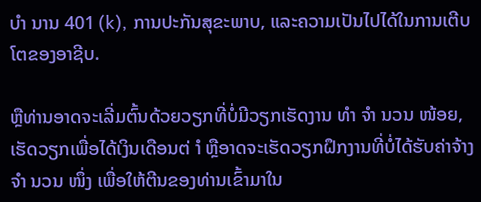ບຳ ນານ 401 (k), ການປະກັນສຸຂະພາບ, ແລະຄວາມເປັນໄປໄດ້ໃນການເຕີບໂຕຂອງອາຊີບ.

ຫຼືທ່ານອາດຈະເລີ່ມຕົ້ນດ້ວຍວຽກທີ່ບໍ່ມີວຽກເຮັດງານ ທຳ ຈຳ ນວນ ໜ້ອຍ, ເຮັດວຽກເພື່ອໄດ້ເງິນເດືອນຕ່ ຳ ຫຼືອາດຈະເຮັດວຽກຝຶກງານທີ່ບໍ່ໄດ້ຮັບຄ່າຈ້າງ ຈຳ ນວນ ໜຶ່ງ ເພື່ອໃຫ້ຕີນຂອງທ່ານເຂົ້າມາໃນ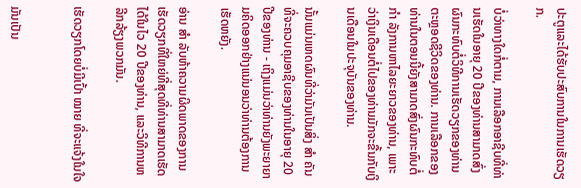ປະຕູແລະໄດ້ຮັບປະສົບການໃນການເຮັດວຽກ.

ບໍ່ວ່າທາງໃດກໍ່ຕາມ, ການເລືອກອາຊີບທີ່ທ່ານເຮັດໃນອາຍຸ 20 ປີຂອງທ່ານສາມາດສົ່ງຜົນກະທົບຕໍ່ວິທີການເຮັດວຽກຂອງທ່ານຕະຫຼອດຊີວິດຂອງທ່ານ. ການເລືອກຂອງທ່ານໃນຕອນນີ້ຍັງສາມາດສົ່ງຜົນກະທົບຕໍ່ ກຳ ລັງການຫາໄລຍະຍາວຂອງທ່ານ, ເພາະວ່າເງິນເດືອນຕໍ່ໄປຂອງທ່ານມັກຈະຂື້ນກັບເງິນເດືອນໃນປະຈຸບັນຂອງທ່ານ.

ນັ້ນແມ່ນເຫດຜົນທີ່ວ່າມັນເປັນສິ່ງ ສຳ ຄັນທີ່ຈະຄວບຄຸມອາຊີບຂອງທ່ານໃນອາຍຸ 20 ປີຂອງທ່ານ - ເຖິງແມ່ນວ່າທ່ານຍັງພະຍາຍາມຄິດອອກຢ່າງແນ່ນອນວ່າທ່ານຕ້ອງການເຮັດຫຍັງ.

ອ່ານ ສຳ ລັບຫ້າຄວາມຜິດພາດຂອງການເຮັດວຽກທີ່ໃຫຍ່ທີ່ສຸດທີ່ທ່ານສາມາດເຮັດໄດ້ໃນໄວ 20 ປີຂອງທ່ານ, ແລະວິທີການຫລີກລ້ຽງພວກມັນ.

ເຮັດວຽກໂດຍບໍ່ມີເປົ້າ ໝາຍ ທີ່ຈະແຈ້ງໃນໃຈ


ມັນເປັນ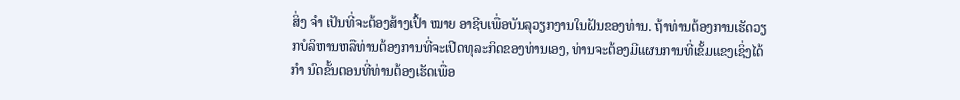ສິ່ງ ຈຳ ເປັນທີ່ຈະຕ້ອງສ້າງເປົ້າ ໝາຍ ອາຊີບເພື່ອບັນລຸວຽກງານໃນຝັນຂອງທ່ານ. ຖ້າທ່ານຕ້ອງການເຮັດວຽກບໍລິຫານຫລືທ່ານຕ້ອງການທີ່ຈະເປີດທຸລະກິດຂອງທ່ານເອງ, ທ່ານຈະຕ້ອງມີແຜນການທີ່ເຂັ້ມແຂງເຊິ່ງໄດ້ ກຳ ນົດຂັ້ນຕອນທີ່ທ່ານຕ້ອງເຮັດເພື່ອ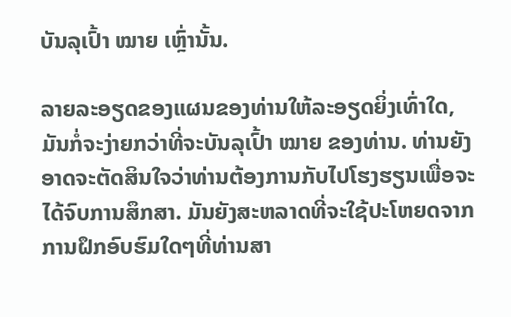ບັນລຸເປົ້າ ໝາຍ ເຫຼົ່ານັ້ນ.

ລາຍລະອຽດຂອງແຜນຂອງທ່ານໃຫ້ລະອຽດຍິ່ງເທົ່າໃດ, ມັນກໍ່ຈະງ່າຍກວ່າທີ່ຈະບັນລຸເປົ້າ ໝາຍ ຂອງທ່ານ. ທ່ານຍັງອາດຈະຕັດສິນໃຈວ່າທ່ານຕ້ອງການກັບໄປໂຮງຮຽນເພື່ອຈະໄດ້ຈົບການສຶກສາ. ມັນຍັງສະຫລາດທີ່ຈະໃຊ້ປະໂຫຍດຈາກການຝຶກອົບຮົມໃດໆທີ່ທ່ານສາ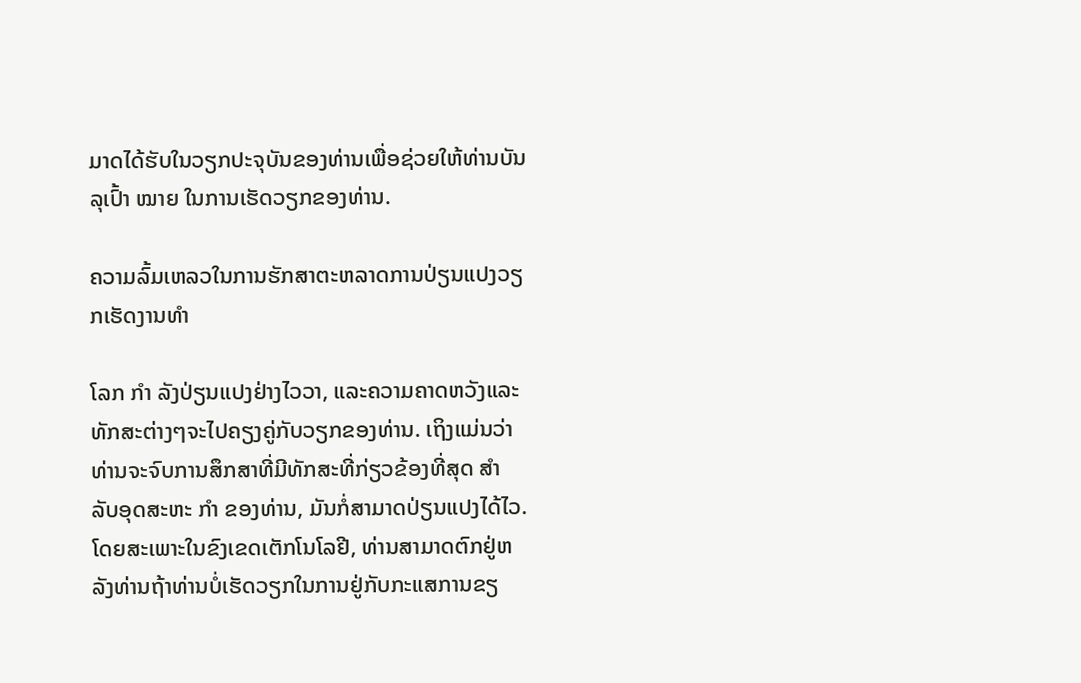ມາດໄດ້ຮັບໃນວຽກປະຈຸບັນຂອງທ່ານເພື່ອຊ່ວຍໃຫ້ທ່ານບັນລຸເປົ້າ ໝາຍ ໃນການເຮັດວຽກຂອງທ່ານ.

ຄວາມລົ້ມເຫລວໃນການຮັກສາຕະຫລາດການປ່ຽນແປງວຽກເຮັດງານທໍາ

ໂລກ ກຳ ລັງປ່ຽນແປງຢ່າງໄວວາ, ແລະຄວາມຄາດຫວັງແລະທັກສະຕ່າງໆຈະໄປຄຽງຄູ່ກັບວຽກຂອງທ່ານ. ເຖິງແມ່ນວ່າທ່ານຈະຈົບການສຶກສາທີ່ມີທັກສະທີ່ກ່ຽວຂ້ອງທີ່ສຸດ ສຳ ລັບອຸດສະຫະ ກຳ ຂອງທ່ານ, ມັນກໍ່ສາມາດປ່ຽນແປງໄດ້ໄວ. ໂດຍສະເພາະໃນຂົງເຂດເຕັກໂນໂລຢີ, ທ່ານສາມາດຕົກຢູ່ຫລັງທ່ານຖ້າທ່ານບໍ່ເຮັດວຽກໃນການຢູ່ກັບກະແສການຂຽ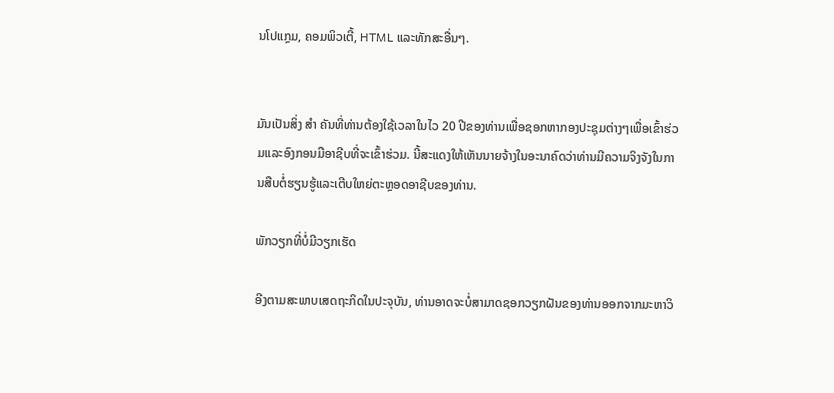ນໂປແກຼມ, ຄອມພິວເຕີ້, HTML ແລະທັກສະອື່ນໆ.


ມັນເປັນສິ່ງ ສຳ ຄັນທີ່ທ່ານຕ້ອງໃຊ້ເວລາໃນໄວ 20 ປີຂອງທ່ານເພື່ອຊອກຫາກອງປະຊຸມຕ່າງໆເພື່ອເຂົ້າຮ່ວມແລະອົງກອນມືອາຊີບທີ່ຈະເຂົ້າຮ່ວມ. ນີ້ສະແດງໃຫ້ເຫັນນາຍຈ້າງໃນອະນາຄົດວ່າທ່ານມີຄວາມຈິງຈັງໃນການສືບຕໍ່ຮຽນຮູ້ແລະເຕີບໃຫຍ່ຕະຫຼອດອາຊີບຂອງທ່ານ.

ພັກວຽກທີ່ບໍ່ມີວຽກເຮັດ

ອີງຕາມສະພາບເສດຖະກິດໃນປະຈຸບັນ, ທ່ານອາດຈະບໍ່ສາມາດຊອກວຽກຝັນຂອງທ່ານອອກຈາກມະຫາວິ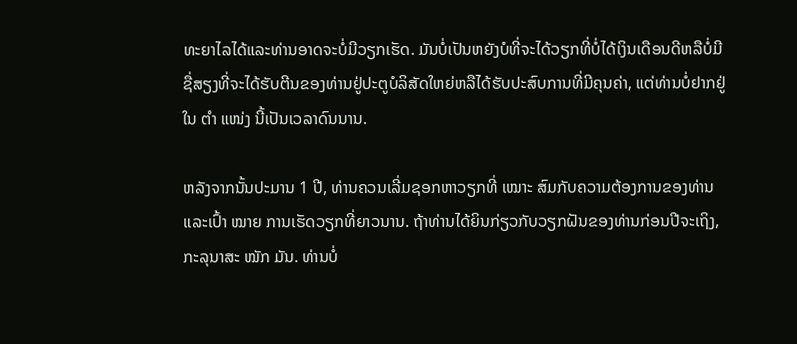ທະຍາໄລໄດ້ແລະທ່ານອາດຈະບໍ່ມີວຽກເຮັດ. ມັນບໍ່ເປັນຫຍັງບໍທີ່ຈະໄດ້ວຽກທີ່ບໍ່ໄດ້ເງິນເດືອນດີຫລືບໍ່ມີຊື່ສຽງທີ່ຈະໄດ້ຮັບຕີນຂອງທ່ານຢູ່ປະຕູບໍລິສັດໃຫຍ່ຫລືໄດ້ຮັບປະສົບການທີ່ມີຄຸນຄ່າ, ແຕ່ທ່ານບໍ່ຢາກຢູ່ໃນ ຕຳ ແໜ່ງ ນີ້ເປັນເວລາດົນນານ.

ຫລັງຈາກນັ້ນປະມານ 1 ປີ, ທ່ານຄວນເລີ່ມຊອກຫາວຽກທີ່ ເໝາະ ສົມກັບຄວາມຕ້ອງການຂອງທ່ານແລະເປົ້າ ໝາຍ ການເຮັດວຽກທີ່ຍາວນານ. ຖ້າທ່ານໄດ້ຍິນກ່ຽວກັບວຽກຝັນຂອງທ່ານກ່ອນປີຈະເຖິງ, ກະລຸນາສະ ໝັກ ມັນ. ທ່ານບໍ່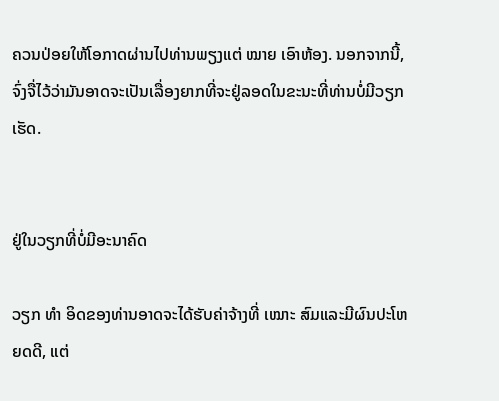ຄວນປ່ອຍໃຫ້ໂອກາດຜ່ານໄປທ່ານພຽງແຕ່ ໝາຍ ເອົາຫ້ອງ. ນອກຈາກນີ້, ຈົ່ງຈື່ໄວ້ວ່າມັນອາດຈະເປັນເລື່ອງຍາກທີ່ຈະຢູ່ລອດໃນຂະນະທີ່ທ່ານບໍ່ມີວຽກເຮັດ.


ຢູ່ໃນວຽກທີ່ບໍ່ມີອະນາຄົດ

ວຽກ ທຳ ອິດຂອງທ່ານອາດຈະໄດ້ຮັບຄ່າຈ້າງທີ່ ເໝາະ ສົມແລະມີຜົນປະໂຫຍດດີ, ແຕ່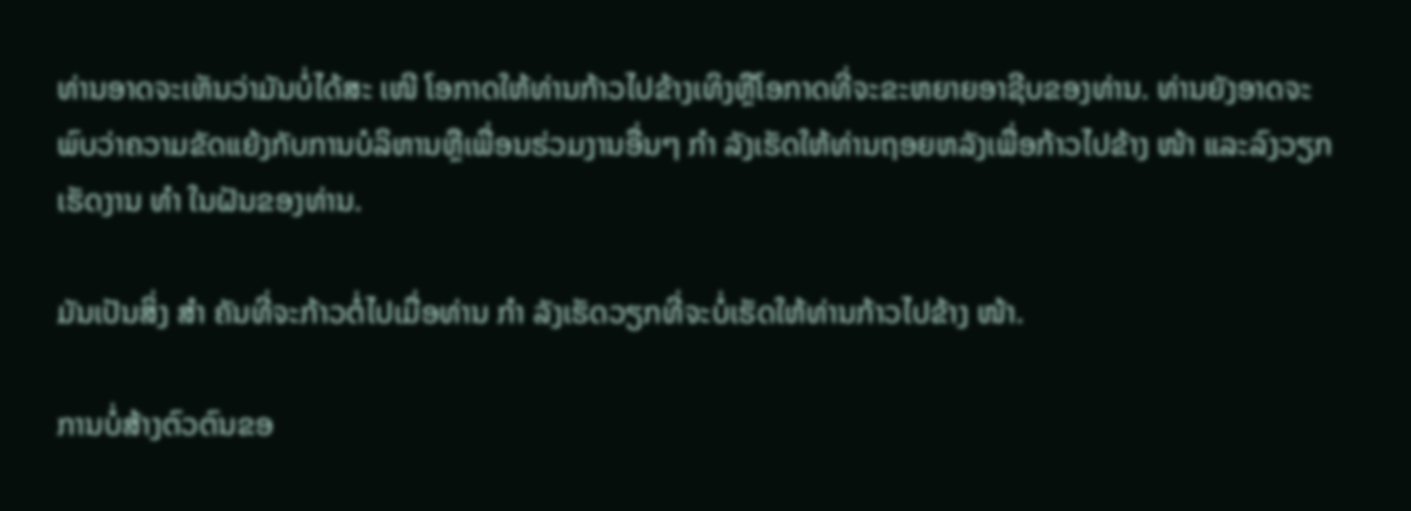ທ່ານອາດຈະເຫັນວ່າມັນບໍ່ໄດ້ສະ ເໜີ ໂອກາດໃຫ້ທ່ານກ້າວໄປຂ້າງເທິງຫຼືໂອກາດທີ່ຈະຂະຫຍາຍອາຊີບຂອງທ່ານ. ທ່ານຍັງອາດຈະພົບວ່າຄວາມຂັດແຍ້ງກັບການບໍລິຫານຫຼືເພື່ອນຮ່ວມງານອື່ນໆ ກຳ ລັງເຮັດໃຫ້ທ່ານຖອຍຫລັງເພື່ອກ້າວໄປຂ້າງ ໜ້າ ແລະລົງວຽກເຮັດງານ ທຳ ໃນຝັນຂອງທ່ານ.

ມັນເປັນສິ່ງ ສຳ ຄັນທີ່ຈະກ້າວຕໍ່ໄປເມື່ອທ່ານ ກຳ ລັງເຮັດວຽກທີ່ຈະບໍ່ເຮັດໃຫ້ທ່ານກ້າວໄປຂ້າງ ໜ້າ.

ການບໍ່ສ້າງຕົວຕົນຂອ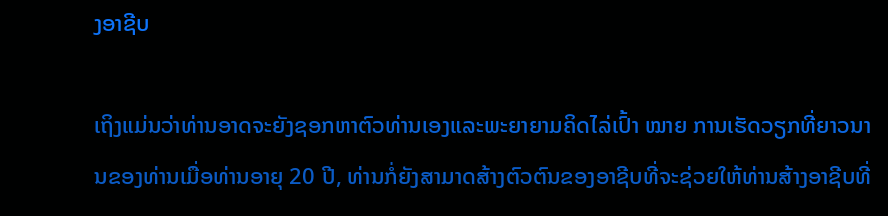ງອາຊີບ

ເຖິງແມ່ນວ່າທ່ານອາດຈະຍັງຊອກຫາຕົວທ່ານເອງແລະພະຍາຍາມຄິດໄລ່ເປົ້າ ໝາຍ ການເຮັດວຽກທີ່ຍາວນານຂອງທ່ານເມື່ອທ່ານອາຍຸ 20 ປີ, ທ່ານກໍ່ຍັງສາມາດສ້າງຕົວຕົນຂອງອາຊີບທີ່ຈະຊ່ວຍໃຫ້ທ່ານສ້າງອາຊີບທີ່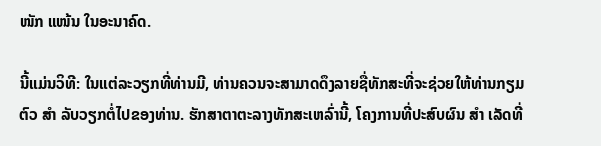ໜັກ ແໜ້ນ ໃນອະນາຄົດ.

ນີ້ແມ່ນວິທີ: ໃນແຕ່ລະວຽກທີ່ທ່ານມີ, ທ່ານຄວນຈະສາມາດດຶງລາຍຊື່ທັກສະທີ່ຈະຊ່ວຍໃຫ້ທ່ານກຽມຕົວ ສຳ ລັບວຽກຕໍ່ໄປຂອງທ່ານ. ຮັກສາຕາຕະລາງທັກສະເຫລົ່ານີ້, ໂຄງການທີ່ປະສົບຜົນ ສຳ ເລັດທີ່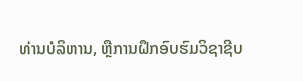ທ່ານບໍລິຫານ, ຫຼືການຝຶກອົບຮົມວິຊາຊີບ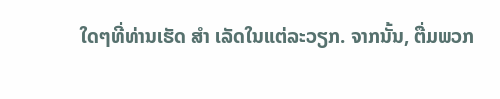ໃດໆທີ່ທ່ານເຮັດ ສຳ ເລັດໃນແຕ່ລະວຽກ. ຈາກນັ້ນ, ຕື່ມພວກ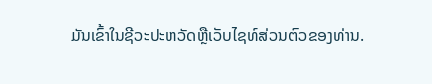ມັນເຂົ້າໃນຊີວະປະຫວັດຫຼືເວັບໄຊທ໌ສ່ວນຕົວຂອງທ່ານ.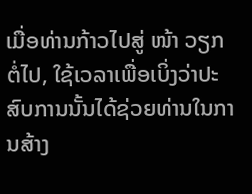ເມື່ອທ່ານກ້າວໄປສູ່ ໜ້າ ວຽກຕໍ່ໄປ, ໃຊ້ເວລາເພື່ອເບິ່ງວ່າປະສົບການນັ້ນໄດ້ຊ່ວຍທ່ານໃນການສ້າງ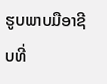ຮູບພາບມືອາຊີບທີ່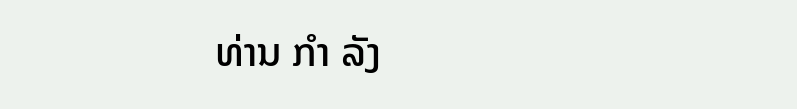ທ່ານ ກຳ ລັງ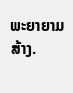ພະຍາຍາມສ້າງ.